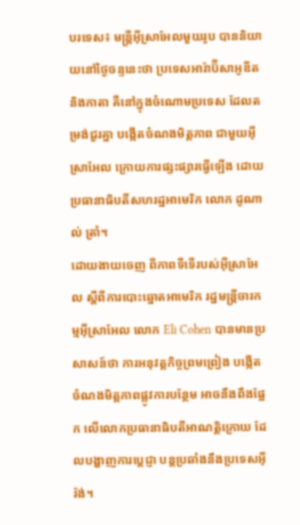បរទេស៖ មន្ត្រីអ៊ីស្រាអែលមួយរូប បាននិយាយនៅថ្ងៃចន្ទនេះថា ប្រទេសអារ៉ាប៊ីសាអូឌីតនិងកាតា គឺនៅក្នុងចំណោមប្រទេស ដែលតម្រង់ជួរគ្នា បង្កើតចំណងមិត្តភាព ជាមួយអ៊ីស្រាអែល ក្រោយការផ្សះផ្សារធ្វើឡើង ដោយប្រធានាធិបតីសហរដ្ឋអាមេរិក លោក ដូណាល់ ត្រាំ។
ដោយងាយចេញ ពីភាពទីទើរបស់អ៊ីស្រាអែល ស្តីពីការបោះឆ្នោតអាមេរិក រដ្ឋមន្ត្រីចារកម្មអ៊ីស្រាអែល លោក Eli Cohen បានមានប្រសាសន៍ថា ការអនុវត្តកិច្ចព្រមព្រៀង បង្កើតចំណងមិត្តភាពផ្លូវការបន្ថែម អាចនឹងពឹងផ្អែក លើលោកប្រធានាធិបតីអាណត្តិក្រោយ ដែលបង្ហាញការប្តេជ្ញា បន្តប្រឆាំងនឹងប្រទេសអ៊ីរ៉ង់។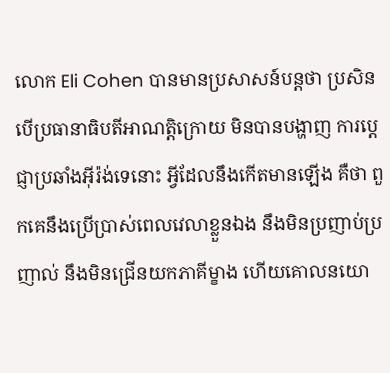លោក Eli Cohen បានមានប្រសាសន៍បន្តថា ប្រសិនបើប្រធានាធិបតីអាណត្តិក្រោយ មិនបានបង្ហាញ ការប្តេជ្ញាប្រឆាំងអ៊ីរ៉ង់ទេនោះ អ្វីដែលនឹងកើតមានឡើង គឺថា ពួកគេនឹងប្រើប្រាស់ពេលវេលាខ្លួនឯង នឹងមិនប្រញាប់ប្រញាល់ នឹងមិនជ្រើនយកភាគីម្ខាង ហើយគោលនយោ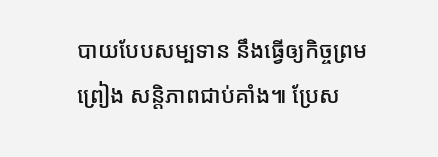បាយបែបសម្បទាន នឹងធ្វើឲ្យកិច្ចព្រមព្រៀង សន្តិភាពជាប់គាំង៕ ប្រែស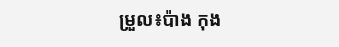ម្រួល៖ប៉ាង កុង